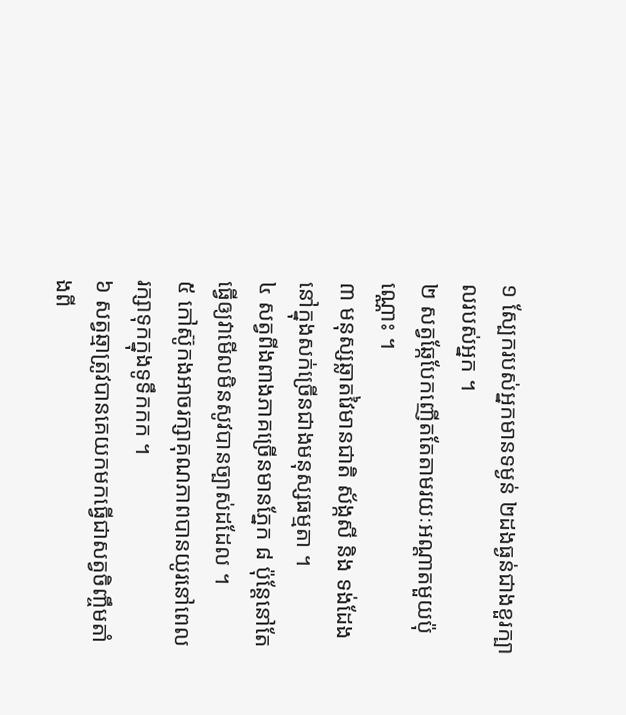១ ស្បែករបស់អ្នកមានទម្ងន់ ២ដងធ្ងន់ជាងខួរក្បាលរបស់អ្នក ។
២ សត្វឆ្កែបែកញើតតែតាមរយៈអណ្តាតមួយប៉ុណ្ណោះ ។
៣ មនុស្សឆ្លាតវៃមានជាតិ ស័ង្កសី និង ទង់ដែង នៅក្នុងសក់ច្រើនជាងមនុស្សធម្មតា ។
៤ សត្វពីងពាងភាគច្រើនមានភ្នែក ៨ ប៉ុន្តែនៅតែធ្វើឲ្យវាមើលមិនសូវបានច្បាស់ដដែល ។
៥ កៅស៊ូកងអាចរក្សាគុណភាពបានយូរនៅពេលរក្សាទុកក្នុងទូទឹកកក ។
៦ សត្វឆ្មាត្រូវបានគេយកមកធ្វើជាសត្វចិញ្ចឹមតាំងពី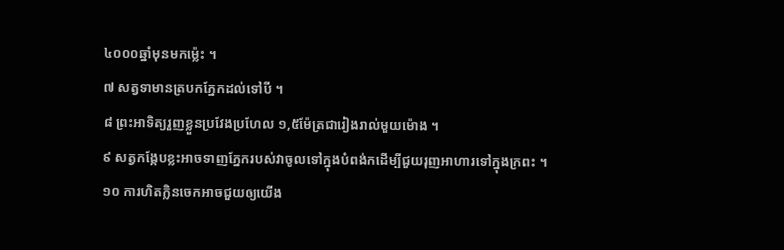៤០០០ឆ្នាំមុនមកម្ល៉េះ ។
៧ សត្វទាមានត្របកភ្នែកដល់ទៅបី ។
៨ ព្រះអាទិត្យរួញខ្លួនប្រវែងប្រហែល ១,៥ម៉ែត្រជារៀងរាល់មួយម៉ោង ។
៩ សត្វកង្កែបខ្លះអាចទាញភ្នែករបស់វាចូលទៅក្នុងបំពង់កដើម្បីជួយរុញអាហារទៅក្នុងក្រពះ ។
១០ ការហិតក្លិនចេកអាចជួយឲ្យយើង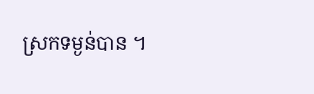ស្រកទម្ងន់បាន ។